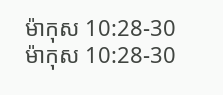ម៉ាកុស 10:28-30
ម៉ាកុស 10:28-30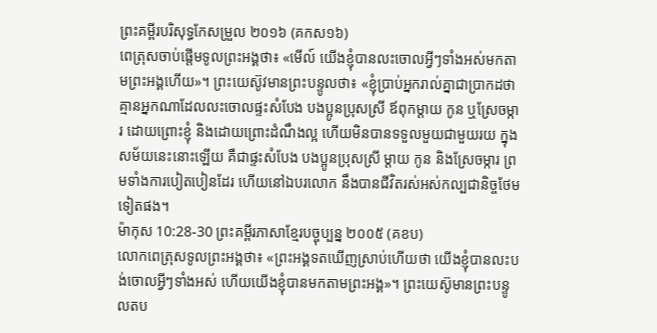ព្រះគម្ពីរបរិសុទ្ធកែសម្រួល ២០១៦ (គកស១៦)
ពេត្រុសចាប់ផ្ដើមទូលព្រះអង្គថា៖ «មើល៍ យើងខ្ញុំបានលះចោលអ្វីៗទាំងអស់មកតាមព្រះអង្គហើយ»។ ព្រះយេស៊ូវមានព្រះបន្ទូលថា៖ «ខ្ញុំប្រាប់អ្នករាល់គ្នាជាប្រាកដថា គ្មានអ្នកណាដែលលះចោលផ្ទះសំបែង បងប្អូនប្រុសស្រី ឪពុកម្តាយ កូន ឬស្រែចម្ការ ដោយព្រោះខ្ញុំ និងដោយព្រោះដំណឹងល្អ ហើយមិនបានទទួលមួយជាមួយរយ ក្នុងសម័យនេះនោះឡើយ គឺជាផ្ទះសំបែង បងប្អូនប្រុសស្រី ម្តាយ កូន និងស្រែចម្ការ ព្រមទាំងការបៀតបៀនដែរ ហើយនៅឯបរលោក នឹងបានជីវិតរស់អស់កល្បជានិច្ចថែមទៀតផង។
ម៉ាកុស 10:28-30 ព្រះគម្ពីរភាសាខ្មែរបច្ចុប្បន្ន ២០០៥ (គខប)
លោកពេត្រុសទូលព្រះអង្គថា៖ «ព្រះអង្គទតឃើញស្រាប់ហើយថា យើងខ្ញុំបានលះបង់ចោលអ្វីៗទាំងអស់ ហើយយើងខ្ញុំបានមកតាមព្រះអង្គ»។ ព្រះយេស៊ូមានព្រះបន្ទូលតប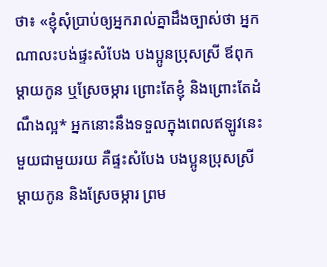ថា៖ «ខ្ញុំសុំប្រាប់ឲ្យអ្នករាល់គ្នាដឹងច្បាស់ថា អ្នកណាលះបង់ផ្ទះសំបែង បងប្អូនប្រុសស្រី ឪពុកម្ដាយកូន ឬស្រែចម្ការ ព្រោះតែខ្ញុំ និងព្រោះតែដំណឹងល្អ* អ្នកនោះនឹងទទួលក្នុងពេលឥឡូវនេះមួយជាមួយរយ គឺផ្ទះសំបែង បងប្អូនប្រុសស្រី ម្ដាយកូន និងស្រែចម្ការ ព្រម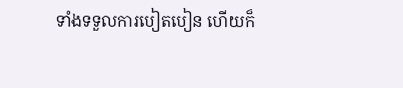ទាំងទទួលការបៀតបៀន ហើយក៏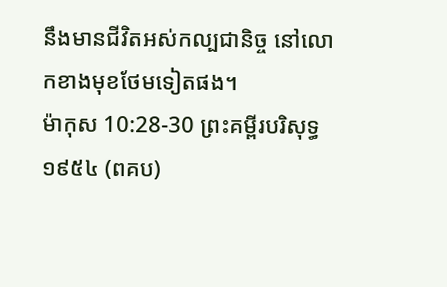នឹងមានជីវិតអស់កល្បជានិច្ច នៅលោកខាងមុខថែមទៀតផង។
ម៉ាកុស 10:28-30 ព្រះគម្ពីរបរិសុទ្ធ ១៩៥៤ (ពគប)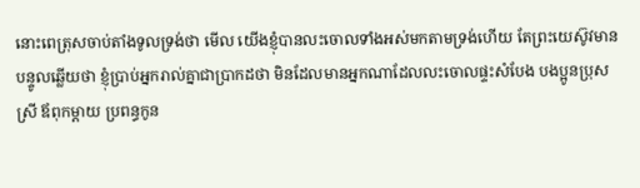នោះពេត្រុសចាប់តាំងទូលទ្រង់ថា មើល យើងខ្ញុំបានលះចោលទាំងអស់មកតាមទ្រង់ហើយ តែព្រះយេស៊ូវមានបន្ទូលឆ្លើយថា ខ្ញុំប្រាប់អ្នករាល់គ្នាជាប្រាកដថា មិនដែលមានអ្នកណាដែលលះចោលផ្ទះសំបែង បងប្អូនប្រុសស្រី ឪពុកម្តាយ ប្រពន្ធកូន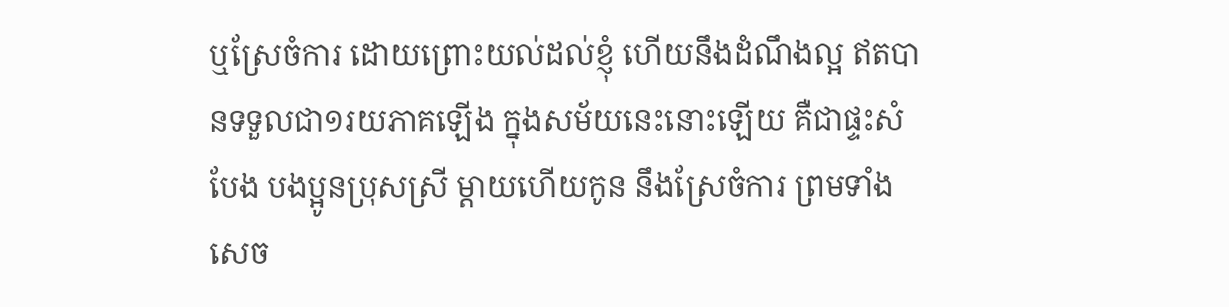ឬស្រែចំការ ដោយព្រោះយល់ដល់ខ្ញុំ ហើយនឹងដំណឹងល្អ ឥតបានទទួលជា១រយភាគឡើង ក្នុងសម័យនេះនោះឡើយ គឺជាផ្ទះសំបែង បងប្អូនប្រុសស្រី ម្តាយហើយកូន នឹងស្រែចំការ ព្រមទាំងសេច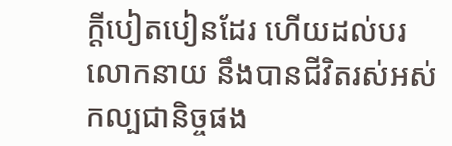ក្ដីបៀតបៀនដែរ ហើយដល់បរលោកនាយ នឹងបានជីវិតរស់អស់កល្បជានិច្ចផង